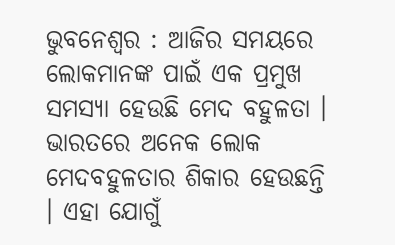ଭୁବନେଶ୍ୱର : ଆଜିର ସମୟରେ ଲୋକମାନଙ୍କ ପାଇଁ ଏକ ପ୍ରମୁଖ ସମସ୍ୟା ହେଉଛି ମେଦ ବହୁଳତା । ଭାରତରେ ଅନେକ ଲୋକ ମେଦବହୁଳତାର ଶିକାର ହେଉଛନ୍ତି । ଏହା ଯୋଗୁଁ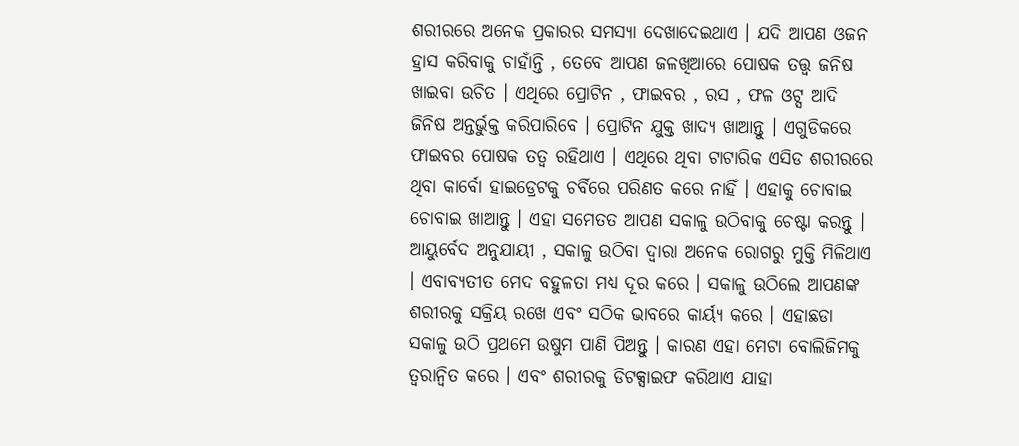ଶରୀରରେ ଅନେକ ପ୍ରକାରର ସମସ୍ୟା ଦେଖାଦେଇଥାଏ । ଯଦି ଆପଣ ଓଜନ ହ୍ରାସ କରିବାକୁ ଚାହାଁନ୍ତି , ତେବେ ଆପଣ ଜଳଖିଆରେ ପୋଷକ ତତ୍ତ୍ୱ ଜନିଷ ଖାଇବା ଉଚିତ । ଏଥିରେ ପ୍ରୋଟିନ , ଫାଇବର , ରସ , ଫଳ ଓଟ୍ସ ଆଦି ଜିନିଷ ଅନ୍ତର୍ଭୁକ୍ତ କରିପାରିବେ । ପ୍ରୋଟିନ ଯୁକ୍ତ ଖାଦ୍ୟ ଖାଆନ୍ତୁ । ଏଗୁଡିକରେ ଫାଇବର ପୋଷକ ତତ୍ୱ ରହିଥାଏ । ଏଥିରେ ଥିବା ଟାଟାରିକ ଏସିଡ ଶରୀରରେ ଥିବା କାର୍ବୋ ହାଇଡ୍ରେଟକୁ ଚର୍ବିରେ ପରିଣତ କରେ ନାହିଁ । ଏହାକୁ ଚୋବାଇ ଚୋବାଇ ଖାଆନ୍ତୁ । ଏହା ସମେତତ ଆପଣ ସକାଳୁ ଉଠିବାକୁ ଚେଷ୍ଟା କରନ୍ତୁ । ଆୟୁର୍ବେଦ ଅନୁଯାୟୀ , ସକାଳୁ ଉଠିବା ଦ୍ୱାରା ଅନେକ ରୋଗରୁ ମୁକ୍ତି ମିଳିଥାଏ । ଏବାବ୍ୟତୀତ ମେଦ ବହୁଳତା ମଧ୍ୟ ଦୂର କରେ । ସକାଳୁ ଉଠିଲେ ଆପଣଙ୍କ ଶରୀରକୁ ସକ୍ରିୟ ରଖେ ଏବଂ ସଠିକ ଭାବରେ କାର୍ୟ୍ୟ କରେ । ଏହାଛଡା ସକାଳୁ ଉଠି ପ୍ରଥମେ ଉଷୁମ ପାଣି ପିଅନ୍ତୁ । କାରଣ ଏହା ମେଟା ବୋଲିଜିମକୁ ତ୍ୱରାନ୍ୱିତ କରେ । ଏବଂ ଶରୀରକୁ ଡିଟକ୍ସାଇଫ କରିଥାଏ ଯାହା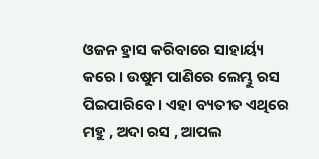ଓଜନ ହ୍ରାସ କରିବାରେ ସାହାର୍ୟ୍ୟ କରେ । ଉଷୁମ ପାଣିରେ ଲେମ୍ଭୁ ରସ ପିଇପାରିବେ । ଏହା ବ୍ୟତୀତ ଏଥିରେ ମହୁ , ଅଦା ରସ , ଆପଲ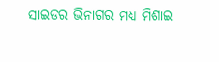ସାଇଡର ଭିନାଗର ମଧ୍ୟ ମିଶାଇ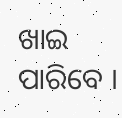ଖାଇ ପାରିବେ ।